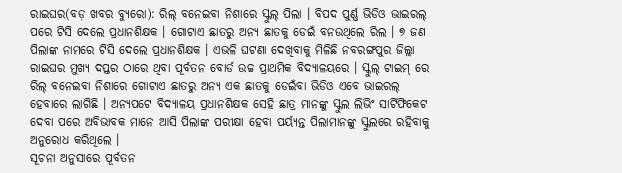ରାଇଘର(ବଡ଼ ଖବର ବ୍ୟୁରୋ): ରିଲ୍ ବନେଇବା ନିଶାରେ ସ୍କୁଲ୍ ପିଲା । ବିପଦ ପୁର୍ଣ୍ଣ ଭିଡିଓ ଭାଇରଲ୍ ପରେ ଟିସି ଦେଲେ ପ୍ରଧାନଶିକ୍ଷକ । ଗୋଟାଏ ଛାତରୁ ଅନ୍ୟ ଛାତକୁ ଡେଇଁ ବନଉଥିଲେ ରିଲ । ୭ ଜଣ ପିଲାଙ୍କ ନାମରେ ଟିସି ଦେଲେ ପ୍ରଧାନଶିକ୍ଷକ । ଏଭଳି ଘଟଣା ଦେଖିବାକୁ ମିଳିଛି ନବରଙ୍ଗପୁର ଜିଲ୍ଲା ରାଇଘର ମୁଖ୍ୟ ଦପ୍ତର ଠାରେ ଥିବା ପୂର୍ବତନ ବୋର୍ଡ ଉଚ୍ଚ ପ୍ରାଥମିକ ବିଦ୍ୟାଳୟରେ । ସ୍କୁଲ୍ ଟାଇମ୍ ରେ ରିଲ୍ ବନେଇବା ନିଶାରେ ଗୋଟାଏ ଛାତରୁ ଅନ୍ୟ ଏକ ଛାତକୁ ଡେଇଁବା ଭିଡିଓ ଏବେ ଭାଇରଲ୍ ହେବାରେ ଲାଗିଛି । ଅନ୍ୟପଟେ ବିଦ୍ୟାଳୟ ପ୍ରଧାନଶିକ୍ଷକ ସେହି ଛାତ୍ର ମାନଙ୍କୁ ସ୍କୁଲ ଲିଭିଂ ସାର୍ଟିଫିକେଟ ଦେବା ପରେ ଅବିଭାବକ ମାନେ ଆସି ପିଲାଙ୍କ ପରୀକ୍ଷା ହେବା ପର୍ୟ୍ୟନ୍ତ ପିଲାମାନଙ୍କୁ ସ୍କୁଲରେ ରହିବାକୁ ଅନୁରୋଧ କରିଥିଲେ ।
ସୂଚନା ଅନୁସାରେ ପୂର୍ବତନ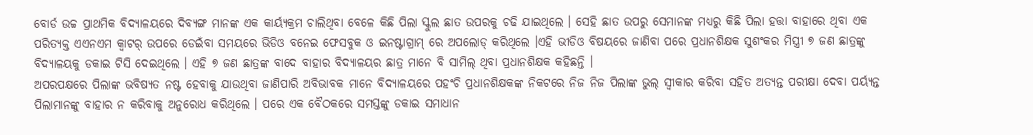ବୋର୍ଡ ଉଚ୍ଚ ପ୍ରାଥମିକ ବିଦ୍ୟାଳୟରେ ଦିବ୍ୟଙ୍ଗ ମାନଙ୍କ ଏକ କାର୍ୟ୍ୟକ୍ରମ ଚାଲିଥିବା ବେଳେ କିଛି ପିଲା ସ୍କୁଲ ଛାତ ଉପରକୁ ଚଢି ଯାଇଥିଲେ । ସେହି ଛାତ ଉପରୁ ସେମାନଙ୍କ ମଧ୍ୟରୁ କିଛି ପିଲା ହତ୍ତା ବାହାରେ ଥିବା ଏକ ପରିତ୍ୟକ୍ତ ଏଏନଏମ କ୍ବାଟର୍ ଉପରେ ଡେଇଁବା ସମୟରେ ଭିଡିଓ ବନେଇ ଫେସବୁକ ଓ ଇନଷ୍ଟାଗ୍ରାମ୍ ରେ ଅପଲୋଡ୍ କରିଥିଲେ ।ଏହି ଭୀଡିଓ ବିଷୟରେ ଜାଣିବା ପରେ ପ୍ରଧାନଶିକ୍ଷକ ସୁଶଂକର ମିସ୍ତ୍ରୀ ୭ ଜଣ ଛାତ୍ରଙ୍କୁ ବିଦ୍ୟାଳୟକୁ ଡକାଇ ଟିସି ଦେଇଥିଲେ । ଏହି ୭ ଜଣ ଛାତ୍ରଙ୍କ ବାଦେ ବାହାର ବିଦ୍ୟାଳୟର ଛାତ୍ର ମାନେ ବି ସାମିଲ୍ ଥିବା ପ୍ରଧାନଶିକ୍ଷକ କହିଛନ୍ତି ।
ଅପରପକ୍ଷରେ ପିଲାଙ୍କ ଭବିଷ୍ୟତ ନଷ୍ଟ ହେବାକୁ ଯାଉଥିବା ଜାଣିପାରି ଅବିଭାବକ ମାନେ ବିଦ୍ୟାଳୟରେ ପହଂଚି ପ୍ରଧାନଶିକ୍ଷକଙ୍କ ନିକଟରେ ନିଜ ନିଜ ପିଲାଙ୍କ ଭୁଲ୍ ସ୍ବୀକାର କରିବା ସହିତ ଅତ୍ୟନ୍ତ ପରୀକ୍ଷା ଦେବା ପର୍ୟ୍ୟନ୍ତ ପିଲାମାନଙ୍କୁ ବାହାର ନ କରିବାକୁ ଅନୁରୋଧ କରିଥିଲେ । ପରେ ଏକ ବୈଠକରେ ସମସ୍ତଙ୍କୁ ଡକାଇ ସମାଧାନ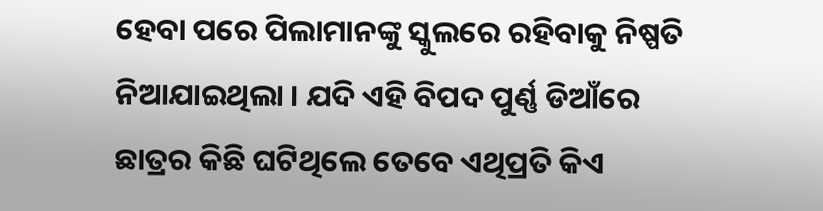ହେବା ପରେ ପିଲାମାନଙ୍କୁ ସ୍କୁଲରେ ରହିବାକୁ ନିଷ୍ପତି ନିଆଯାଇଥିଲା । ଯଦି ଏହି ବିପଦ ପୁର୍ଣ୍ଣ ଡିଆଁରେ ଛାତ୍ରର କିଛି ଘଟିଥିଲେ ତେବେ ଏଥିପ୍ରତି କିଏ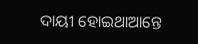ଦାୟୀ ହୋଇଥାଆନ୍ତେ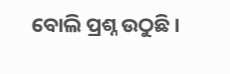ବୋଲି ପ୍ରଶ୍ନ ଉଠୁଛି ।